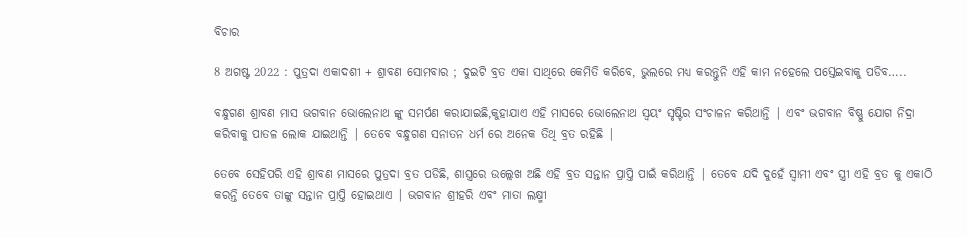ବିଚାର

8 ଅଗଷ୍ଟ 2022 : ପୁତ୍ରଦା ଏକାଦଶୀ + ଶ୍ରାବଣ ସୋମବାର ; ଦୁଇଟି ବ୍ରତ ଏକା ସାଥିରେ କେମିତି କରିବେ, ଭୁଲରେ ମଧ୍ୟ କରନ୍ତୁନି ଏହି କାମ ନହେଲେ ପସ୍ତେଇବାକୁ ପଡିବ…..

ବନ୍ଧୁଗଣ ଶ୍ରାବଣ ମାସ ଭଗବାନ ଭୋଲେନାଥ ଙ୍କୁ ସମର୍ପଣ କରାଯାଇଛି,କୁହାଯାଏ ଏହି ମାସରେ ଭୋଲେନାଥ ସ୍ୱୟଂ ସୃଷ୍ଟିର ସଂଚାଳନ କରିଥାନ୍ତି | ଏବଂ ଭଗବାନ ବିଷ୍ଣୁ ଯୋଗ ନିଦ୍ରା କରିବାକୁ ପାତଳ ଲୋକ ଯାଇଥାନ୍ତି | ତେବେ ବନ୍ଧୁଗଣ ସନାତନ ଧର୍ମ ରେ ଅନେକ ତିଥି ବ୍ରତ ରହିଛି |

ତେବେ ସେହିପରି ଏହି ଶ୍ରାବଣ ମାସରେ ପୁତ୍ରଦା ବ୍ରତ ପଡିଛି, ଶାସ୍ତ୍ରରେ ଉଲ୍ଲେଖ ଅଛି ଏହି ବ୍ରତ ସନ୍ତାନ ପ୍ରାପ୍ତି ପାଇଁ କରିଥାନ୍ତି | ତେବେ ଯଦି ଦୁହେଁ ସ୍ୱାମୀ ଏବଂ ସ୍ତ୍ରୀ ଏହି ବ୍ରତ କୁ ଏକାଠି କରନ୍ତି ତେବେ ତାଙ୍କୁ ସନ୍ତାନ ପ୍ରାପ୍ତି ହୋଇଥାଏ | ଭଗବାନ ଶ୍ରୀହରି ଏବଂ ମାତା ଲକ୍ଷ୍ମୀ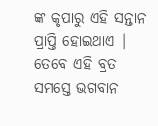ଙ୍କ କୃପାରୁ ଏହି ସନ୍ତାନ ପ୍ରାପ୍ତି ହୋଇଥାଏ | ତେବେ ଏହି ବ୍ରତ ସମସ୍ତେ ଭଗବାନ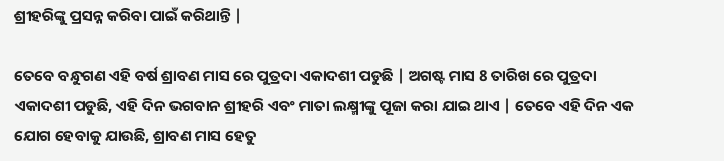ଶ୍ରୀହରିଙ୍କୁ ପ୍ରସନ୍ନ କରିବା ପାଇଁ କରିଥାନ୍ତି |

ତେବେ ବନ୍ଧୁଗଣ ଏହି ବର୍ଷ ଶ୍ରାବଣ ମାସ ରେ ପୁତ୍ରଦା ଏକାଦଶୀ ପଡୁଛି | ଅଗଷ୍ଟ ମାସ 8 ତାରିଖ ରେ ପୁତ୍ରଦା ଏକାଦଶୀ ପଡୁଛି, ଏହି ଦିନ ଭଗବାନ ଶ୍ରୀହରି ଏବଂ ମାତା ଲକ୍ଷ୍ମୀଙ୍କୁ ପୂଜା କରା ଯାଇ ଥାଏ | ତେବେ ଏହି ଦିନ ଏକ ଯୋଗ ହେବାକୁ ଯାଉଛି, ଶ୍ରାବଣ ମାସ ହେତୁ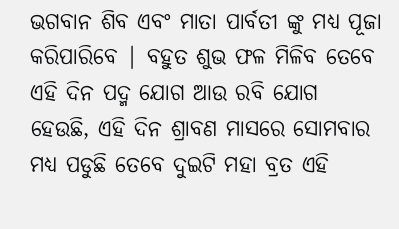ଭଗବାନ ଶିବ ଏବଂ ମାତା ପାର୍ବତୀ ଙ୍କୁ ମଧ୍ୟ ପୂଜା କରିପାରିବେ | ବହୁତ ଶୁଭ ଫଳ ମିଳିବ ତେବେ ଏହି ଦିନ ପଦ୍ମ ଯୋଗ ଆଉ ରବି ଯୋଗ ହେଉଛି, ଏହି ଦିନ ଶ୍ରାବଣ ମାସରେ ସୋମବାର ମଧ୍ୟ ପଡୁଛି ତେବେ ଦୁଇଟି ମହା ବ୍ରତ ଏହି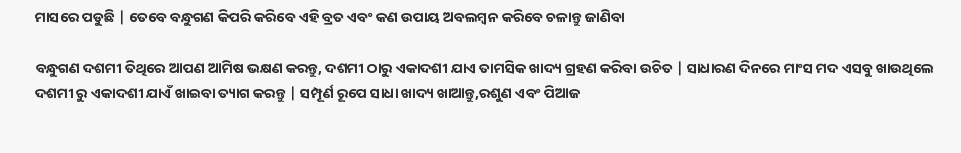ମାସରେ ପଡୁଛି | ତେବେ ବନ୍ଧୁଗଣ କିପରି କରିବେ ଏହି ବ୍ରତ ଏବଂ କଣ ଉପାୟ ଅବଲମ୍ବନ କରିବେ ଚଳାନ୍ତୁ ଜାଣିବା

ବନ୍ଧୁଗଣ ଦଶମୀ ତିଥିରେ ଆପଣ ଆମିଷ ଭକ୍ଷଣ କରନ୍ତୁ, ଦଶମୀ ଠାରୁ ଏକାଦଶୀ ଯାଏ ତାମସିକ ଖାଦ୍ୟ ଗ୍ରହଣ କରିବା ଉଚିତ | ସାଧାରଣ ଦିନରେ ମାଂସ ମଦ ଏସବୁ ଖାଉଥିଲେ ଦଶମୀ ରୁ ଏକାଦଶୀ ଯାଏଁ ଖାଇବା ତ୍ୟାଗ କରନ୍ତୁ | ସମ୍ପୂର୍ଣ ରୂପେ ସାଧା ଖାଦ୍ୟ ଖାଆନ୍ତୁ,ରଶୁଣ ଏବଂ ପିଆଜ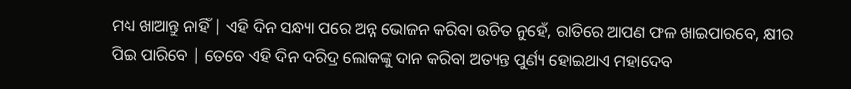ମଧ୍ୟ ଖାଆନ୍ତୁ ନାହିଁ | ଏହି ଦିନ ସନ୍ଧ୍ୟା ପରେ ଅନ୍ନ ଭୋଜନ କରିବା ଉଚିତ ନୁହେଁ, ରାତିରେ ଆପଣ ଫଳ ଖାଇପାରବେ, କ୍ଷୀର ପିଇ ପାରିବେ | ତେବେ ଏହି ଦିନ ଦରିଦ୍ର ଲୋକଙ୍କୁ ଦାନ କରିବା ଅତ୍ୟନ୍ତ ପୁର୍ଣ୍ୟ ହୋଇଥାଏ ମହାଦେବ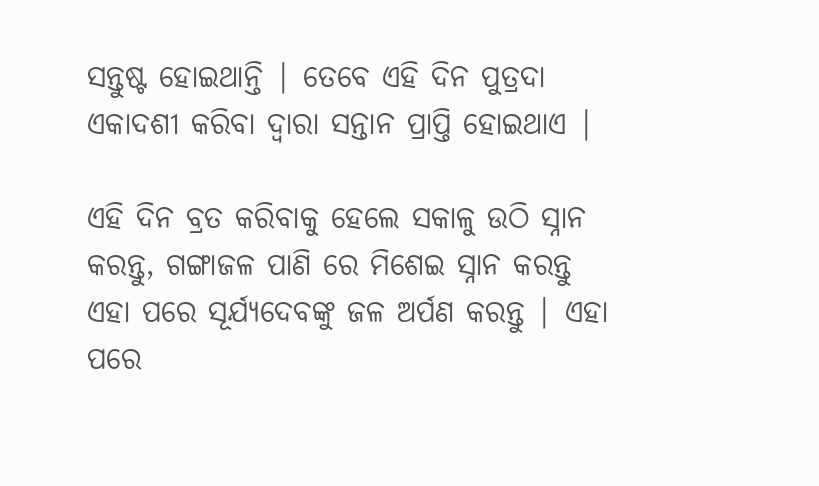ସନ୍ତୁଷ୍ଟ ହୋଇଥାନ୍ତି | ତେବେ ଏହି ଦିନ ପୁତ୍ରଦା ଏକାଦଶୀ କରିବା ଦ୍ୱାରା ସନ୍ତାନ ପ୍ରାପ୍ତି ହୋଇଥାଏ |

ଏହି ଦିନ ବ୍ରତ କରିବାକୁ ହେଲେ ସକାଳୁ ଉଠି ସ୍ନାନ କରନ୍ତୁ, ଗଙ୍ଗାଜଳ ପାଣି ରେ ମିଶେଇ ସ୍ନାନ କରନ୍ତୁ ଏହା ପରେ ସୂର୍ଯ୍ୟଦେବଙ୍କୁ ଜଳ ଅର୍ପଣ କରନ୍ତୁ | ଏହା ପରେ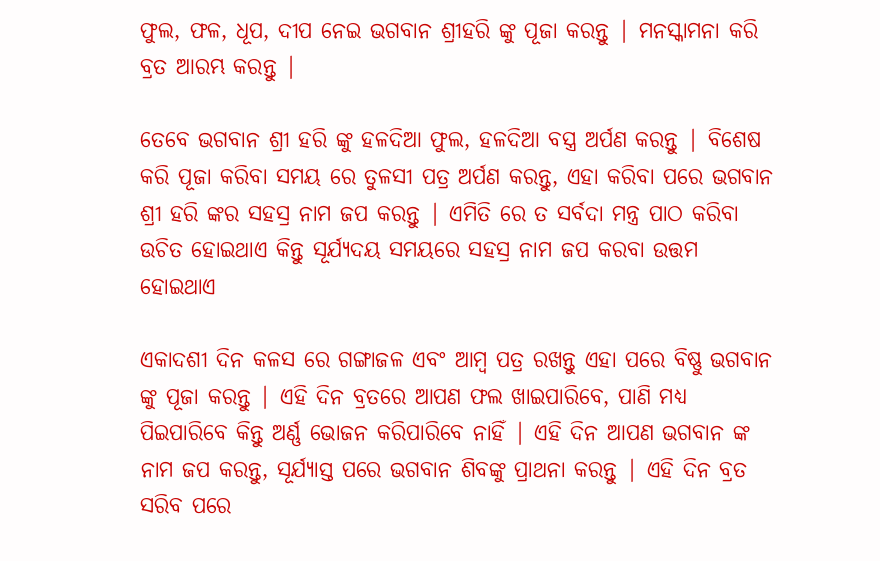ଫୁଲ, ଫଳ, ଧୂପ, ଦୀପ ନେଇ ଭଗବାନ ଶ୍ରୀହରି ଙ୍କୁ ପୂଜା କରନ୍ତୁ | ମନସ୍କାମନା କରି ବ୍ରତ ଆରମ୍ଭ କରନ୍ତୁ |

ତେବେ ଭଗବାନ ଶ୍ରୀ ହରି ଙ୍କୁ ହଳଦିଆ ଫୁଲ, ହଳଦିଆ ବସ୍ତ୍ର ଅର୍ପଣ କରନ୍ତୁ | ବିଶେଷ କରି ପୂଜା କରିବା ସମୟ ରେ ତୁଳସୀ ପତ୍ର ଅର୍ପଣ କରନ୍ତୁ, ଏହା କରିବା ପରେ ଭଗବାନ ଶ୍ରୀ ହରି ଙ୍କର ସହସ୍ର ନାମ ଜପ କରନ୍ତୁ | ଏମିତି ରେ ତ ସର୍ବଦା ମନ୍ତ୍ର ପାଠ କରିବା ଉଚିତ ହୋଇଥାଏ କିନ୍ତୁ ସୂର୍ଯ୍ୟଦୟ ସମୟରେ ସହସ୍ର ନାମ ଜପ କରବା ଉତ୍ତମ ହୋଇଥାଏ

ଏକାଦଶୀ ଦିନ କଳସ ରେ ଗଙ୍ଗାଜଳ ଏବଂ ଆମ୍ବ ପତ୍ର ରଖନ୍ତୁ ଏହା ପରେ ବିଷ୍ଣୁ ଭଗବାନ ଙ୍କୁ ପୂଜା କରନ୍ତୁ | ଏହି ଦିନ ବ୍ରତରେ ଆପଣ ଫଲ ଖାଇପାରିବେ, ପାଣି ମଧ୍ୟ ପିଇପାରିବେ କିନ୍ତୁ ଅର୍ଣ୍ଣ ଭୋଜନ କରିପାରିବେ ନାହିଁ | ଏହି ଦିନ ଆପଣ ଭଗବାନ ଙ୍କ ନାମ ଜପ କରନ୍ତୁ, ସୂର୍ଯ୍ୟାସ୍ତ ପରେ ଭଗବାନ ଶିବଙ୍କୁ ପ୍ରାଥନା କରନ୍ତୁ | ଏହି ଦିନ ବ୍ରତ ସରିବ ପରେ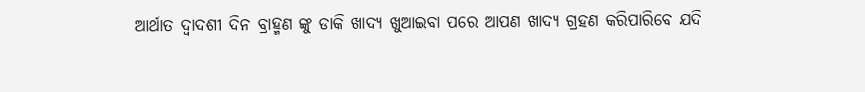ଆର୍ଥାତ ଦ୍ୱାଦଶୀ ଦିନ ବ୍ରାହ୍ମଣ ଙ୍କୁ ଡାକି ଖାଦ୍ୟ ଖୁଆଇବା ପରେ ଆପଣ ଖାଦ୍ୟ ଗ୍ରହଣ କରିପାରିବେ ଯଦି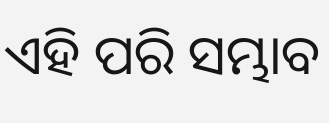ଏହି ପରି ସମ୍ଭାବ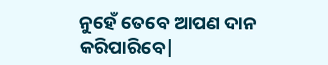ନୁହେଁ ତେବେ ଆପଣ ଦାନ କରିପାରିବେ|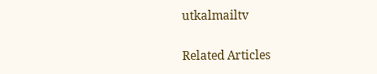utkalmailtv

Related Articles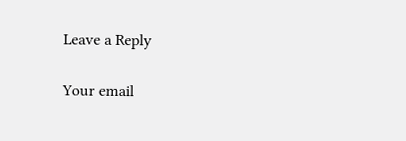Leave a Reply

Your email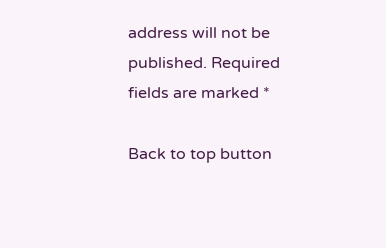address will not be published. Required fields are marked *

Back to top button